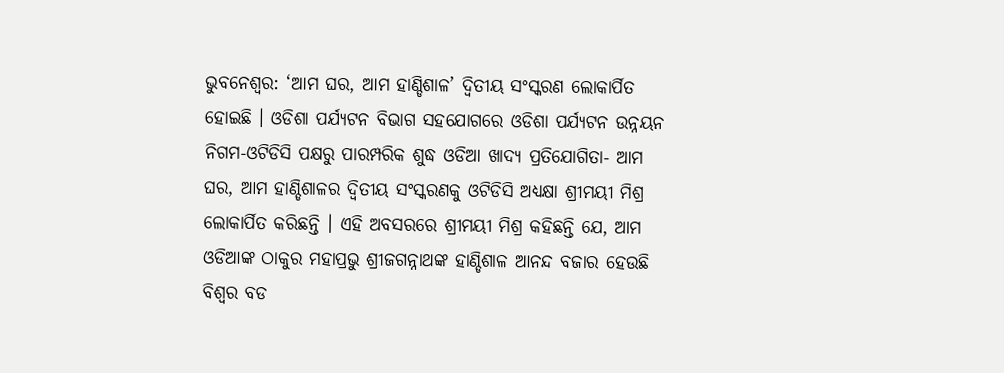ଭୁବନେଶ୍ବର: ‘ଆମ ଘର, ଆମ ହାଣ୍ଡିଶାଳ’ ଦ୍ୱିତୀୟ ସଂସ୍କରଣ ଲୋକାର୍ପିତ ହୋଇଛି । ଓଡିଶା ପର୍ଯ୍ୟଟନ ବିଭାଗ ସହଯୋଗରେ ଓଡିଶା ପର୍ଯ୍ୟଟନ ଉନ୍ନୟନ ନିଗମ-ଓଟିଡିସି ପକ୍ଷରୁ ପାରମ୍ପରିକ ଶୁଦ୍ଧ ଓଡିଆ ଖାଦ୍ୟ ପ୍ରତିଯୋଗିତା- ଆମ ଘର, ଆମ ହାଣ୍ଡିଶାଳର ଦ୍ୱିତୀୟ ସଂସ୍କରଣକୁ ଓଟିଡିସି ଅଧ୍ୟକ୍ଷା ଶ୍ରୀମୟୀ ମିଶ୍ର ଲୋକାର୍ପିତ କରିଛନ୍ତି । ଏହି ଅବସରରେ ଶ୍ରୀମୟୀ ମିଶ୍ର କହିଛନ୍ତି ଯେ, ଆମ ଓଡିଆଙ୍କ ଠାକୁର ମହାପ୍ରଭୁ ଶ୍ରୀଜଗନ୍ନାଥଙ୍କ ହାଣ୍ଡିଶାଳ ଆନନ୍ଦ ବଜାର ହେଉଛି ବିଶ୍ୱର ବଡ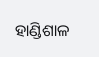ହାଣ୍ଡିଶାଳ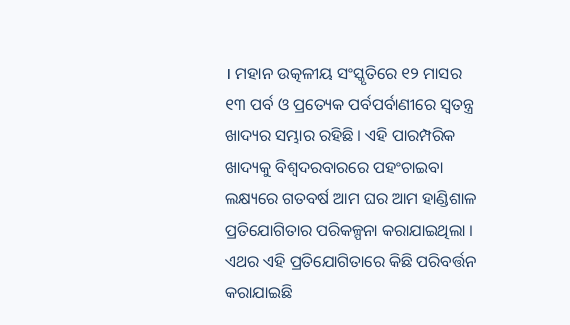। ମହାନ ଉତ୍କଳୀୟ ସଂସ୍କୃତିରେ ୧୨ ମାସର ୧୩ ପର୍ବ ଓ ପ୍ରତ୍ୟେକ ପର୍ବପର୍ବାଣୀରେ ସ୍ୱତନ୍ତ୍ର ଖାଦ୍ୟର ସମ୍ଭାର ରହିଛି । ଏହି ପାରମ୍ପରିକ ଖାଦ୍ୟକୁ ବିଶ୍ୱଦରବାରରେ ପହଂଚାଇବା ଲକ୍ଷ୍ୟରେ ଗତବର୍ଷ ଆମ ଘର ଆମ ହାଣ୍ଡିଶାଳ ପ୍ରତିଯୋଗିତାର ପରିକଳ୍ପନା କରାଯାଇଥିଲା । ଏଥର ଏହି ପ୍ରତିଯୋଗିତାରେ କିଛି ପରିବର୍ତ୍ତନ କରାଯାଇଛି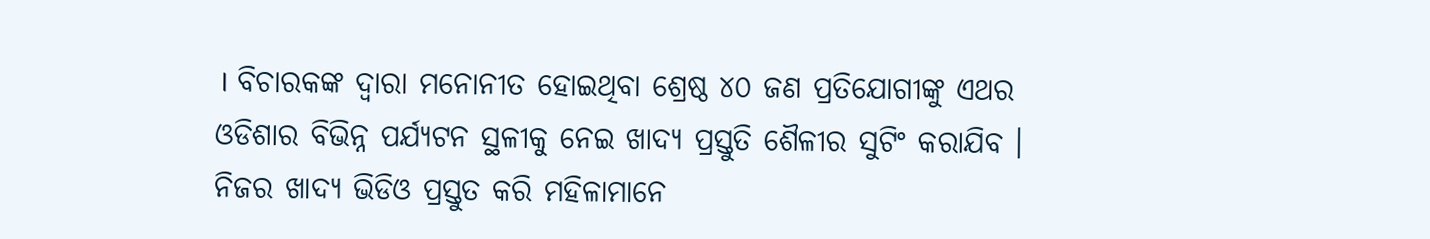। ବିଚାରକଙ୍କ ଦ୍ୱାରା ମନୋନୀତ ହୋଇଥିବା ଶ୍ରେଷ୍ଠ ୪୦ ଜଣ ପ୍ରତିଯୋଗୀଙ୍କୁ ଏଥର ଓଡିଶାର ବିଭିନ୍ନ ପର୍ଯ୍ୟଟନ ସ୍ଥଳୀକୁ ନେଇ ଖାଦ୍ୟ ପ୍ରସ୍ତୁତି ଶୈଳୀର ସୁଟିଂ କରାଯିବ । ନିଜର ଖାଦ୍ୟ ଭିଡିଓ ପ୍ରସ୍ତୁତ କରି ମହିଳାମାନେ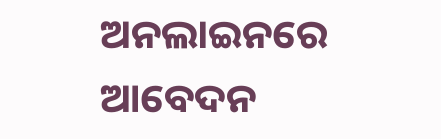ଅନଲାଇନରେ ଆବେଦନ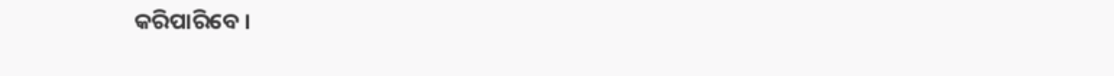କରିପାରିବେ ।